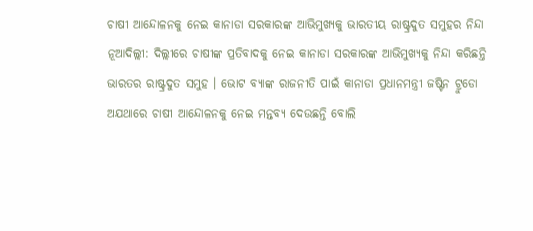ଚାଷୀ ଆନ୍ଦୋଳନକୁ ନେଇ କାନାଡା ସରକାରଙ୍କ ଆଭିମୁଖ୍ୟକୁ ଭାରତୀୟ ରାଷ୍ଟ୍ରଦୁତ ସମୁହର ନିନ୍ଦା
ନୂଆଦିଲ୍ଲୀ: ଦିଲ୍ଲୀରେ ଚାଷୀଙ୍କ ପ୍ରତିବାଦକୁ ନେଇ କାନାଡା ସରକାରଙ୍କ ଆଭିମୁଖ୍ୟକୁ ନିନ୍ଦା କରିଛନ୍ତି ଭାରତର ରାଷ୍ଟ୍ରଦୁତ ସମୁହ । ଭୋଟ ବ୍ୟାଙ୍କ ରାଜନୀତି ପାଇଁ କାନାଡା ପ୍ରଧାନମନ୍ତ୍ରୀ ଜଷ୍ଟିନ ଟ୍ରୁଡୋ ଅଯଥାରେ ଚାଷୀ ଆନ୍ଦୋଳନକୁ ନେଇ ମନ୍ତବ୍ୟ ଦେଉଛନ୍ତି ବୋଲି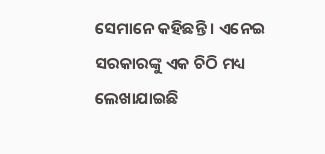ସେମାନେ କହିଛନ୍ତି । ଏନେଇ ସରକାରଙ୍କୁ ଏକ ଚିଠି ମଧ୍ୟ ଲେଖାଯାଇଛି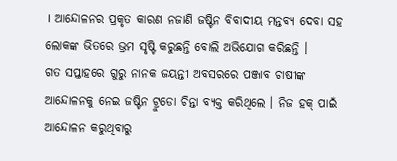। ଆନ୍ଦୋଳନର ପ୍ରକୃତ କାରଣ ନଜାଣି ଜଷ୍ଟିନ ବିବାଦୀୟ ମନ୍ତବ୍ୟ ଦେବା ସହ ଲୋକଙ୍କ ଭିତରେ ଭ୍ରମ ସୃଷ୍ଟି କରୁଛନ୍ତି ବୋଲି ଅଭିଯୋଗ କରିଛନ୍ତି ।
ଗତ ସପ୍ତାହରେ ଗୁରୁ ନାନକ ଜୟନ୍ତୀ ଅବସରରେ ପଞ୍ଜାବ ଚାଷୀଙ୍କ ଆନ୍ଦୋଳନକୁ ନେଇ ଜଷ୍ଟିନ ଟ୍ରୁଡୋ ଚିନ୍ତା ବ୍ୟକ୍ତ କରିଥିଲେ । ନିଜ ହକ୍ ପାଇଁ ଆନ୍ଦୋଳନ କରୁଥିବାରୁ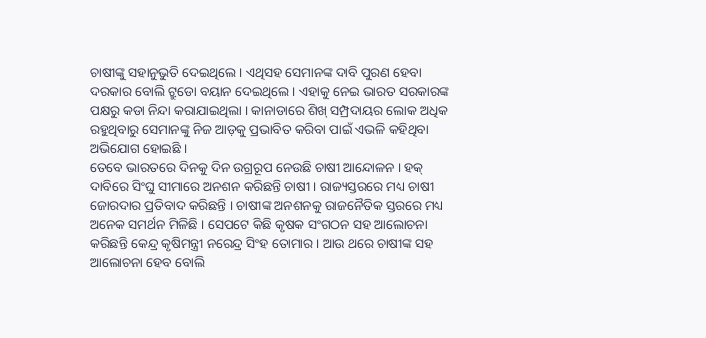ଚାଷୀଙ୍କୁ ସହାନୁଭୁତି ଦେଇଥିଲେ । ଏଥିସହ ସେମାନଙ୍କ ଦାବି ପୁରଣ ହେବା ଦରକାର ବୋଲି ଟ୍ରୁଡୋ ବୟାନ ଦେଇଥିଲେ । ଏହାକୁ ନେଇ ଭାରତ ସରକାରଙ୍କ ପକ୍ଷରୁ କଡା ନିନ୍ଦା କରାଯାଇଥିଲା । କାନାଡାରେ ଶିଖ୍ ସମ୍ପ୍ରଦାୟର ଲୋକ ଅଧିକ ରହୁଥିବାରୁ ସେମାନଙ୍କୁ ନିଜ ଆଡ଼କୁ ପ୍ରଭାବିତ କରିବା ପାଇଁ ଏଭଳି କହିଥିବା ଅଭିଯୋଗ ହୋଇଛି ।
ତେବେ ଭାରତରେ ଦିନକୁ ଦିନ ଉଗ୍ରରୂପ ନେଉଛି ଚାଷୀ ଆନ୍ଦୋଳନ । ହକ୍ ଦାବିରେ ସିଂଘୁ ସୀମାରେ ଅନଶନ କରିଛନ୍ତି ଚାଷୀ । ରାଜ୍ୟସ୍ତରରେ ମଧ୍ୟ ଚାଷୀ ଜୋରଦାର ପ୍ରତିବାଦ କରିଛନ୍ତି । ଚାଷୀଙ୍କ ଅନଶନକୁ ରାଜନୈତିକ ସ୍ତରରେ ମଧ୍ୟ ଅନେକ ସମର୍ଥନ ମିଳିଛି । ସେପଟେ କିଛି କୃଷକ ସଂଗଠନ ସହ ଆଲୋଚନା କରିଛନ୍ତି କେନ୍ଦ୍ର କୃଷିମନ୍ତ୍ରୀ ନରେନ୍ଦ୍ର ସିଂହ ତୋମାର । ଆଉ ଥରେ ଚାଷୀଙ୍କ ସହ ଆଲୋଚନା ହେବ ବୋଲି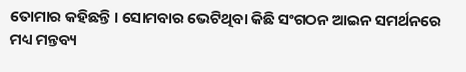ତୋମାର କହିଛନ୍ତି । ସୋମବାର ଭେଟିଥିବା କିଛି ସଂଗଠନ ଆଇନ ସମର୍ଥନରେ ମଧ୍ୟ ମନ୍ତବ୍ୟ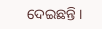ଦେଇଛନ୍ତି ।